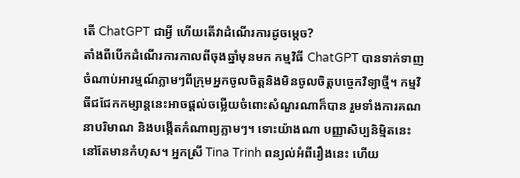តើ ChatGPT ជាអ្វី ហើយតើវាដំណើរការដូចម្តេច?
តាំងពីបើកដំណើរការកាលពីចុងឆ្នាំមុនមក កម្មវិធី ChatGPT បានទាក់ទាញចំណាប់អារម្មណ៍ភ្លាមៗពីក្រុមអ្នកចូលចិត្តនិងមិនចូលចិត្តបច្ចេកវិទ្យាថ្មី។ កម្មវិធីជជែកកម្សាន្តនេះអាចផ្តល់ចម្លើយចំពោះសំណួរណាក៏បាន រួមទាំងការគណនាបរិមាណ និងបង្កើតកំណាព្យភ្លាមៗ។ ទោះយ៉ាងណា បញ្ញាសិប្បនិមិ្មតនេះនៅតែមានកំហុស។ អ្នកស្រី Tina Trinh ពន្យល់អំពីរឿងនេះ ហើយ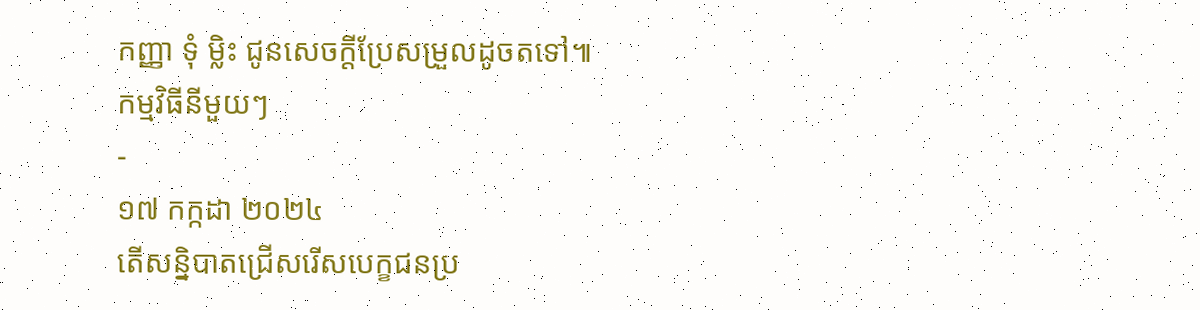កញ្ញា ទុំ ម្លិះ ជូនសេចក្តីប្រែសម្រួលដូចតទៅ៕
កម្មវិធីនីមួយៗ
-
១៧ កក្កដា ២០២៤
តើសន្និបាតជ្រើសរើសបេក្ខជនប្រ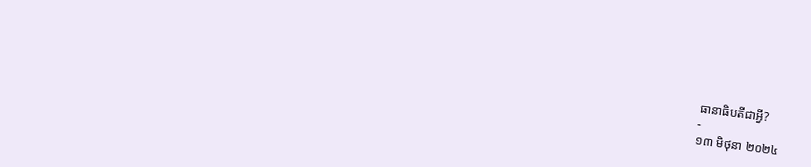ធានាធិបតីជាអ្វី?
-
១៣ មិថុនា ២០២៤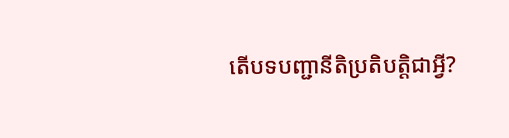តើបទបញ្ជានីតិប្រតិបត្តិជាអ្វី?